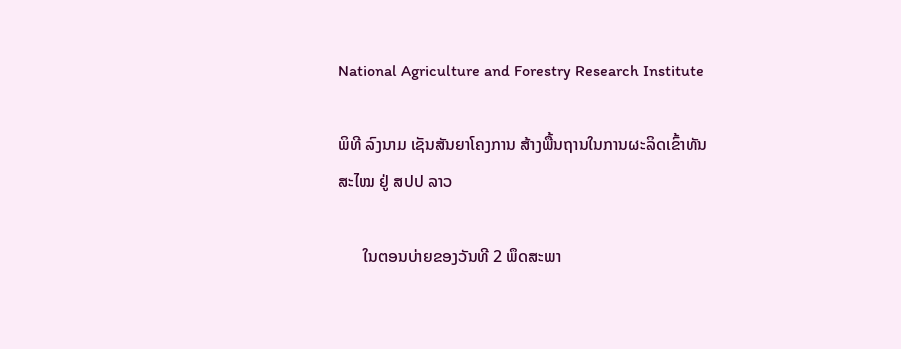National Agriculture and Forestry Research Institute

ພິທີ ລົງນາມ ເຊັນສັນຍາໂຄງການ ສ້າງພື້ນຖານໃນການຜະລິດເຂົ້າທັນສະໄໝ ຢູ່ ສປປ ລາວ

      ໃນຕອນບ່າຍຂອງວັນທີ 2 ພຶດສະພາ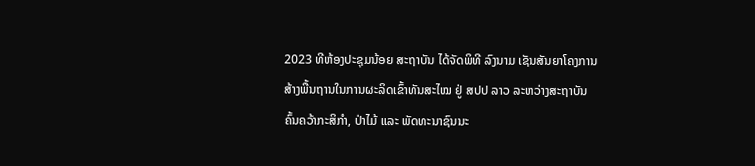2023 ທີຫ້ອງປະຊຸມນ້ອຍ ສະຖາບັນ ໄດ້ຈັດພິທີ ລົງນາມ ເຊັນສັນຍາໂຄງການ ສ້າງພື້ນຖານໃນການຜະລິດເຂົ້າທັນສະໄໝ ຢູ່ ສປປ ລາວ ລະຫວ່າງສະຖາບັນຄົ້ນຄວ້າກະສິກໍາ, ປ່າໄມ້ ແລະ ພັດທະນາຊົນນະ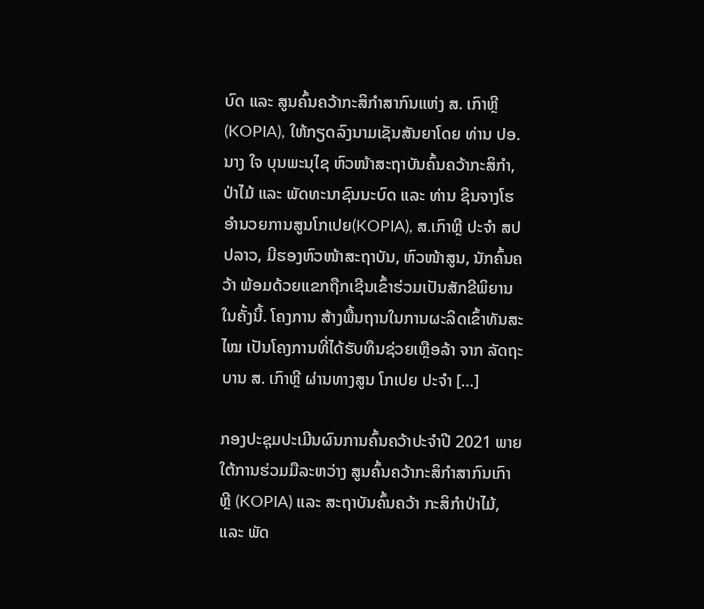ບົດ ແລະ ສູນຄົ້ນຄວ້າກະສິກຳສາກົນແຫ່ງ ສ. ເກົາຫຼີ (KOPIA), ໃຫ້ກຽດລົງນາມເຊັນສັນຍາໂດຍ ທ່ານ ປອ.ນາງ ໃຈ ບຸນພະນຸໄຊ ຫົວໜ້າສະຖາບັນຄົ້ນຄວ້າກະສິກຳ, ປ່າໄມ້ ແລະ ພັດທະນາຊົນນະບົດ ແລະ ທ່ານ ຊິນຈາງໂຮ ອຳນວຍການສູນໂກເປຍ(KOPIA), ສ.ເກົາຫຼີ ປະຈຳ ສປປລາວ, ມີຮອງຫົວໜ້າສະຖາບັນ, ຫົວໜ້າສູນ, ນັກຄົ້ນຄວ້າ ພ້ອມດ້ວຍແຂກຖືກເຊີນເຂົ້າຮ່ວມເປັນສັກຂີພິຍານໃນຄັ້ງນີ້. ໂຄງການ ສ້າງພື້ນຖານໃນການຜະລິດເຂົ້າທັນສະໄໝ ເປັນໂຄງການທີ່ໄດ້ຮັບທຶນຊ່ວຍເຫຼືອລ້າ ຈາກ ລັດຖະບານ ສ. ເກົາຫຼີ ຜ່ານທາງສູນ ໂກເປຍ ປະຈໍາ […]

ກອງປະຊຸມປະເມີນຜົນການຄົ້ນຄວ້າປະຈຳປີ 2021 ພາຍໃຕ້ການຮ່ວມມືລະຫວ່າງ ສູນຄົ້ນຄວ້າກະສິກຳສາກົນເກົາຫຼີ (KOPIA) ແລະ ສະຖາບັນຄົ້ນຄວ້າ ກະສິກຳປ່າໄມ້, ແລະ ພັດ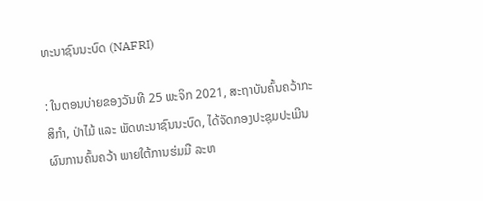ທະນາຊົນນະບົດ (NAFRI)

: ໃນຕອນບ່າຍຂອງວັນທີ 25 ພະຈິກ 2021, ສະຖາບັນຄົ້ນຄວ້າກະສິກຳ, ປ່າໄມ້ ແລະ ພັດທະນາຊົນນະບົດ, ໄດ້ຈັດກອງປະຊຸມປະເມີນຜົນການຄົ້ນຄວ້າ ພາຍໃຕ້ການຮ່ມມື ລະຫ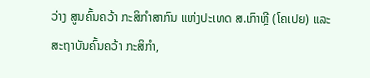ວ່າງ ສູນຄົ້ນຄວ້າ ກະສິກຳສາກົນ ແຫ່ງປະເທດ ສ.ເກົາຫຼີ (ໂຄເປຍ) ແລະ ສະຖາບັນຄົ້ນຄວ້າ ກະສິກຳ,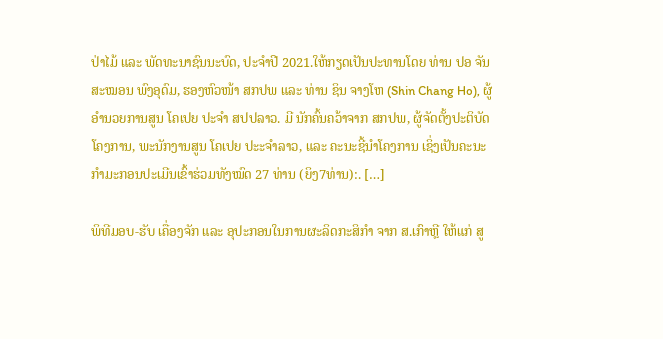ປ່າໄມ້ ແລະ ພັດທະນາຊົນນະບົດ, ປະຈຳປີ 2021.ໃຫ້ກຽດເປັນປະທານໂດຍ ທ່ານ ປອ ຈັນສະໝອນ ພົງອຸດົມ, ຮອງຫົວໜ້າ ສກປພ ແລະ ທ່ານ ຊິນ ຈາງໂຫ (Shin Chang Ho), ຜູ້ອຳນວຍການສູນ ໂຄເປຍ ປະຈຳ ສປປລາວ. ມີ ນັກຄົ້ນຄວ້າຈາກ ສກປພ, ຜູ້ຈັດຕັ້ງປະຕິບັດໂຄງການ, ພະນັກງານສູນ ໂຄເປຍ ປະະຈໍາລາວ, ແລະ ຄະນະຊີ້ນຳໂຄງການ ເຊິ່ງເປັນຄະນະກຳມະກອນປະເມີນເຂົ້າຮ່ວມທັງໝົດ 27 ທ່ານ (ຍິງ7ທ່ານ):. […]

ພິທີມອບ-ຮັບ ເຄື່ອງຈັກ ແລະ ອຸປະກອນໃນການຜະລິດກະສິກຳ ຈາກ ສ.ເກົາຫຼີ ໃຫ້ແກ່ ສູ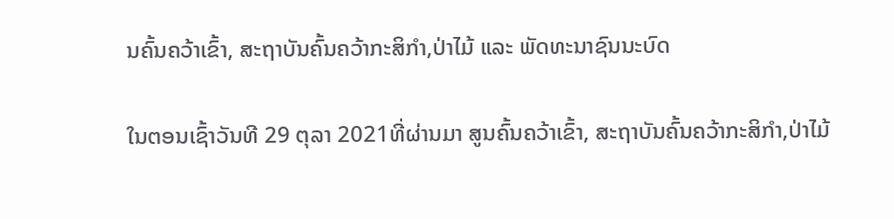ນຄົ້ນຄວ້າເຂົ້າ, ສະຖາບັນຄົ້ນຄວ້າກະສິກຳ,ປ່າໄມ້ ແລະ ພັດທະນາຊົນນະບົດ

ໃນຕອນເຊົ້າວັນທີ 29 ຕຸລາ 2021ທີ່ຜ່ານມາ ສູນຄົ້ນຄວ້າເຂົ້າ, ສະຖາບັນຄົ້ນຄວ້າກະສິກຳ,ປ່າໄມ້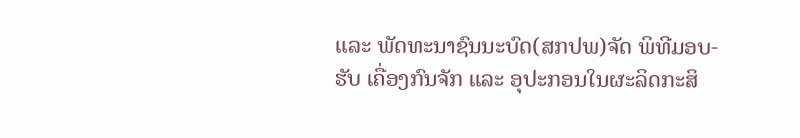ແລະ ພັດທະນາຊົນນະບົດ(ສກປພ)ຈັດ ພິທີມອບ-ຮັບ ເຄື່ອງກົນຈັກ ແລະ ອຸປະກອນໃນຜະລິດກະສິ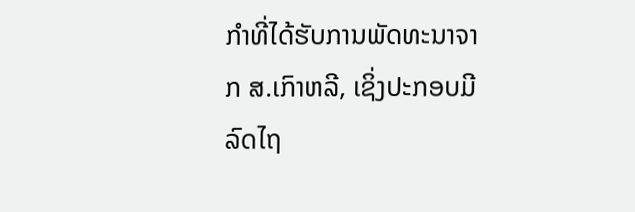ກໍາທີ່ໄດ້ຮັບການພັດທະນາຈາກ ສ.ເກົາຫລີ, ເຊິ່ງປະກອບມີລົດໄຖ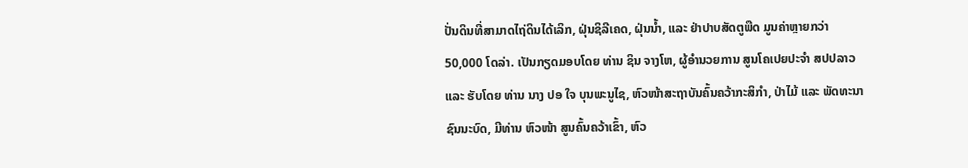ປັ່ນດິນທີ່ສາມາດໄຖ່ດິນໄດ້ເລິກ, ຝຸ່ນຊິລີເຄດ, ຝຸ່ນນ້ຳ, ແລະ ຢ່າປາບສັດຕູພືດ ມູນຄ່າຫຼາຍກວ່າ 50,000 ໂດລ່າ. ເປັນກຽດມອບໂດຍ ທ່ານ ຊິນ ຈາງໂຫ, ຜູ້ອຳນວຍການ ສູນໂຄເປຍປະຈຳ ສປປລາວ ແລະ ຮັບໂດຍ ທ່ານ ນາງ ປອ ໃຈ ບຸນພະນູໄຊ, ຫົວໜ້າສະຖາບັນຄົ້ນຄວ້າກະສິກຳ, ປ່າໄມ້ ແລະ ພັດທະນາຊົນນະບົດ, ມີທ່ານ ຫົວໜ້າ ສູນຄົ້ນຄວ້າເຂົ້າ, ຫົວ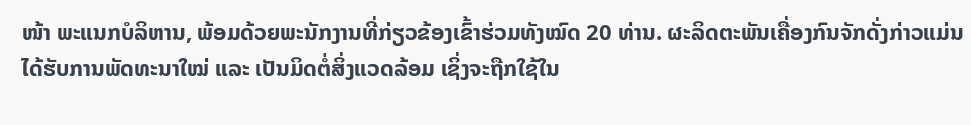ໜ້າ ພະແນກບໍລິຫານ, ພ້ອມດ້ວຍພະນັກງານທີ່ກ່ຽວຂ້ອງເຂົ້າຮ່ວມທັງໝົດ 20 ທ່ານ. ຜະລິດຕະພັນເຄື່ອງກົນຈັກດັ່ງກ່າວແມ່ນໄດ້ຮັບການພັດທະນາໃໝ່ ແລະ ເປັນມິດຕໍ່ສິ່ງແວດລ້ອມ ເຊິ່ງຈະຖືກໃຊ້ໃນ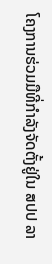ໂຄງການຮ່ວມມືທີ່ກຳລັງຈັດຕັ້ງຢູ່ໃນ ສປປ ລາ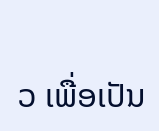ວ ເພື່ອເປັນ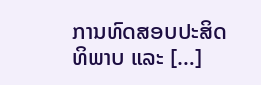ການທົດສອບປະສິດທິພາບ ແລະ […]